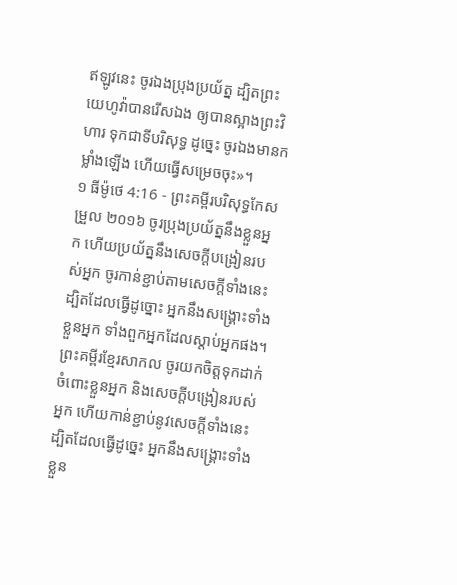ឥឡូវនេះ ចូរឯងប្រុងប្រយ័ត្ន ដ្បិតព្រះយេហូវ៉ាបានរើសឯង ឲ្យបានស្អាងព្រះវិហារ ទុកជាទីបរិសុទ្ធ ដូច្នេះ ចូរឯងមានកម្លាំងឡើង ហើយធ្វើសម្រេចចុះ»។
១ ធីម៉ូថេ 4:16 - ព្រះគម្ពីរបរិសុទ្ធកែសម្រួល ២០១៦ ចូរប្រុងប្រយ័ត្ននឹងខ្លួនអ្នក ហើយប្រយ័ត្ននឹងសេចក្ដីបង្រៀនរបស់អ្នក ចូរកាន់ខ្ជាប់តាមសេចក្ដីទាំងនេះ ដ្បិតដែលធ្វើដូច្នោះ អ្នកនឹងសង្គ្រោះទាំងខ្លួនអ្នក ទាំងពួកអ្នកដែលស្តាប់អ្នកផង។ ព្រះគម្ពីរខ្មែរសាកល ចូរយកចិត្តទុកដាក់ចំពោះខ្លួនអ្នក និងសេចក្ដីបង្រៀនរបស់អ្នក ហើយកាន់ខ្ជាប់នូវសេចក្ដីទាំងនេះ ដ្បិតដែលធ្វើដូច្នេះ អ្នកនឹងសង្គ្រោះទាំងខ្លួន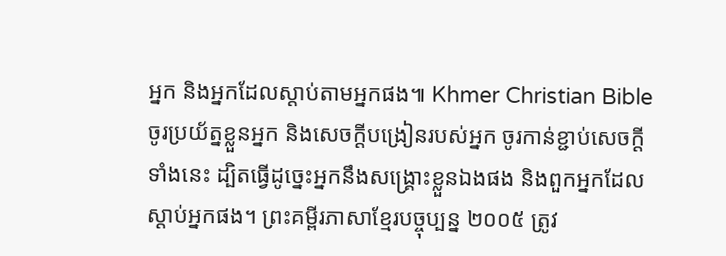អ្នក និងអ្នកដែលស្ដាប់តាមអ្នកផង៕ Khmer Christian Bible ចូរប្រយ័ត្នខ្លួនអ្នក និងសេចក្ដីបង្រៀនរបស់អ្នក ចូរកាន់ខ្ជាប់សេចក្ដីទាំងនេះ ដ្បិតធ្វើដូច្នេះអ្នកនឹងសង្គ្រោះខ្លួនឯងផង និងពួកអ្នកដែលស្ដាប់អ្នកផង។ ព្រះគម្ពីរភាសាខ្មែរបច្ចុប្បន្ន ២០០៥ ត្រូវ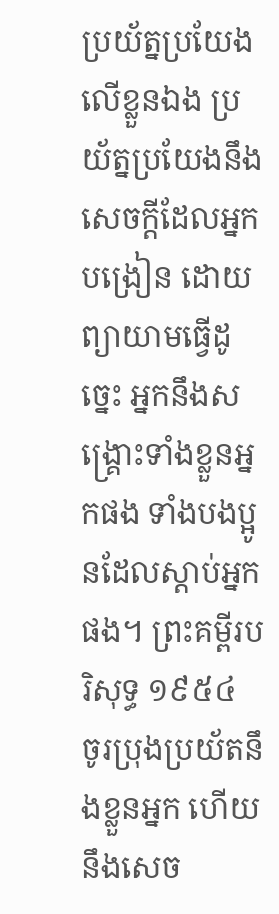ប្រយ័ត្នប្រយែងលើខ្លួនឯង ប្រយ័ត្នប្រយែងនឹងសេចក្ដីដែលអ្នកបង្រៀន ដោយព្យាយាមធ្វើដូច្នេះ អ្នកនឹងសង្គ្រោះទាំងខ្លួនអ្នកផង ទាំងបងប្អូនដែលស្ដាប់អ្នកផង។ ព្រះគម្ពីរបរិសុទ្ធ ១៩៥៤ ចូរប្រុងប្រយ័តនឹងខ្លួនអ្នក ហើយនឹងសេច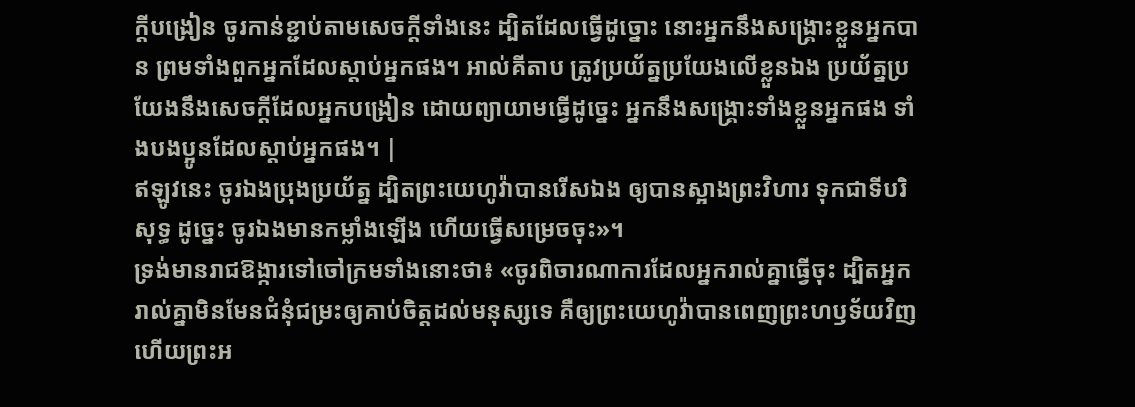ក្ដីបង្រៀន ចូរកាន់ខ្ជាប់តាមសេចក្ដីទាំងនេះ ដ្បិតដែលធ្វើដូច្នោះ នោះអ្នកនឹងសង្គ្រោះខ្លួនអ្នកបាន ព្រមទាំងពួកអ្នកដែលស្តាប់អ្នកផង។ អាល់គីតាប ត្រូវប្រយ័ត្នប្រយែងលើខ្លួនឯង ប្រយ័ត្នប្រយែងនឹងសេចក្ដីដែលអ្នកបង្រៀន ដោយព្យាយាមធ្វើដូច្នេះ អ្នកនឹងសង្គ្រោះទាំងខ្លួនអ្នកផង ទាំងបងប្អូនដែលស្ដាប់អ្នកផង។ |
ឥឡូវនេះ ចូរឯងប្រុងប្រយ័ត្ន ដ្បិតព្រះយេហូវ៉ាបានរើសឯង ឲ្យបានស្អាងព្រះវិហារ ទុកជាទីបរិសុទ្ធ ដូច្នេះ ចូរឯងមានកម្លាំងឡើង ហើយធ្វើសម្រេចចុះ»។
ទ្រង់មានរាជឱង្ការទៅចៅក្រមទាំងនោះថា៖ «ចូរពិចារណាការដែលអ្នករាល់គ្នាធ្វើចុះ ដ្បិតអ្នករាល់គ្នាមិនមែនជំនុំជម្រះឲ្យគាប់ចិត្តដល់មនុស្សទេ គឺឲ្យព្រះយេហូវ៉ាបានពេញព្រះហឫទ័យវិញ ហើយព្រះអ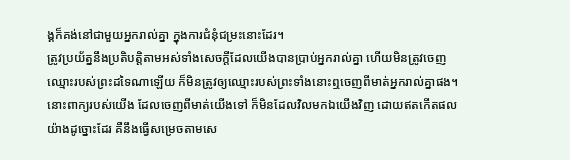ង្គក៏គង់នៅជាមួយអ្នករាល់គ្នា ក្នុងការជំនុំជម្រះនោះដែរ។
ត្រូវប្រយ័ត្ននឹងប្រតិបត្តិតាមអស់ទាំងសេចក្ដីដែលយើងបានប្រាប់អ្នករាល់គ្នា ហើយមិនត្រូវចេញឈ្មោះរបស់ព្រះដទៃណាឡើយ ក៏មិនត្រូវឲ្យឈ្មោះរបស់ព្រះទាំងនោះឮចេញពីមាត់អ្នករាល់គ្នាផង។
នោះពាក្យរបស់យើង ដែលចេញពីមាត់យើងទៅ ក៏មិនដែលវិលមកឯយើងវិញ ដោយឥតកើតផលយ៉ាងដូច្នោះដែរ គឺនឹងធ្វើសម្រេចតាមសេ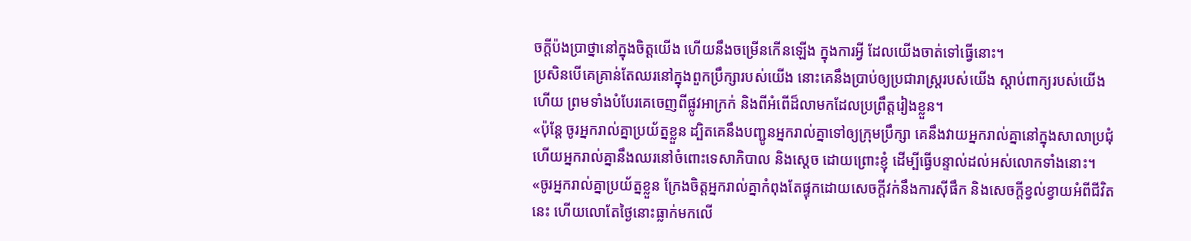ចក្ដីប៉ងប្រាថ្នានៅក្នុងចិត្តយើង ហើយនឹងចម្រើនកើនឡើង ក្នុងការអ្វី ដែលយើងចាត់ទៅធ្វើនោះ។
ប្រសិនបើគេគ្រាន់តែឈរនៅក្នុងពួកប្រឹក្សារបស់យើង នោះគេនឹងប្រាប់ឲ្យប្រជារាស្ត្ររបស់យើង ស្តាប់ពាក្យរបស់យើងហើយ ព្រមទាំងបំបែរគេចេញពីផ្លូវអាក្រក់ និងពីអំពើដ៏លាមកដែលប្រព្រឹត្តរៀងខ្លួន។
«ប៉ុន្តែ ចូរអ្នករាល់គ្នាប្រយ័ត្នខ្លួន ដ្បិតគេនឹងបញ្ជូនអ្នករាល់គ្នាទៅឲ្យក្រុមប្រឹក្សា គេនឹងវាយអ្នករាល់គ្នានៅក្នុងសាលាប្រជុំ ហើយអ្នករាល់គ្នានឹងឈរនៅចំពោះទេសាភិបាល និងស្តេច ដោយព្រោះខ្ញុំ ដើម្បីធ្វើបន្ទាល់ដល់អស់លោកទាំងនោះ។
«ចូរអ្នករាល់គ្នាប្រយ័ត្នខ្លួន ក្រែងចិត្តអ្នករាល់គ្នាកំពុងតែផ្ទុកដោយសេចក្តីវក់នឹងការស៊ីផឹក និងសេចក្តីខ្វល់ខ្វាយអំពីជីវិតនេះ ហើយលោតែថ្ងៃនោះធ្លាក់មកលើ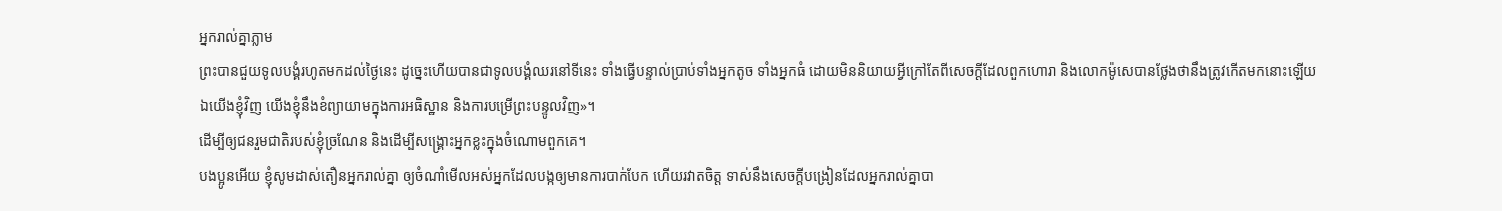អ្នករាល់គ្នាភ្លាម
ព្រះបានជួយទូលបង្គំរហូតមកដល់ថ្ងៃនេះ ដូច្នេះហើយបានជាទូលបង្គំឈរនៅទីនេះ ទាំងធ្វើបន្ទាល់ប្រាប់ទាំងអ្នកតូច ទាំងអ្នកធំ ដោយមិននិយាយអ្វីក្រៅតែពីសេចក្តីដែលពួកហោរា និងលោកម៉ូសេបានថ្លែងថានឹងត្រូវកើតមកនោះឡើយ
ឯយើងខ្ញុំវិញ យើងខ្ញុំនឹងខំព្យាយាមក្នុងការអធិស្ឋាន និងការបម្រើព្រះបន្ទូលវិញ»។
ដើម្បីឲ្យជនរួមជាតិរបស់ខ្ញុំច្រណែន និងដើម្បីសង្គ្រោះអ្នកខ្លះក្នុងចំណោមពួកគេ។
បងប្អូនអើយ ខ្ញុំសូមដាស់តឿនអ្នករាល់គ្នា ឲ្យចំណាំមើលអស់អ្នកដែលបង្កឲ្យមានការបាក់បែក ហើយរវាតចិត្ត ទាស់នឹងសេចក្តីបង្រៀនដែលអ្នករាល់គ្នាបា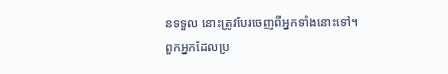នទទួល នោះត្រូវបែរចេញពីអ្នកទាំងនោះទៅ។
ពួកអ្នកដែលប្រ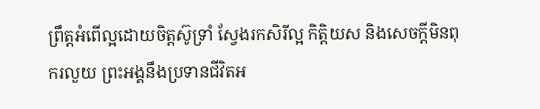ព្រឹត្តអំពើល្អដោយចិត្តស៊ូទ្រាំ ស្វែងរកសិរីល្អ កិត្តិយស និងសេចក្តីមិនពុករលួយ ព្រះអង្គនឹងប្រទានជីវិតអ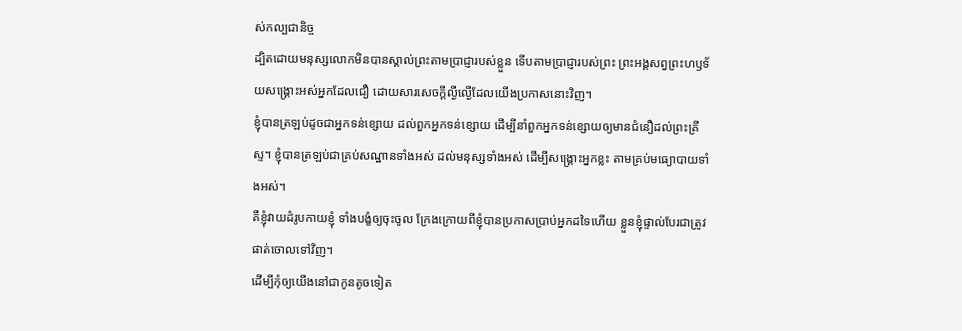ស់កល្បជានិច្ច
ដ្បិតដោយមនុស្សលោកមិនបានស្គាល់ព្រះតាមប្រាជ្ញារបស់ខ្លួន ទើបតាមប្រាជ្ញារបស់ព្រះ ព្រះអង្គសព្វព្រះហឫទ័យសង្គ្រោះអស់អ្នកដែលជឿ ដោយសារសេចក្តីល្ងីល្ងើដែលយើងប្រកាសនោះវិញ។
ខ្ញុំបានត្រឡប់ដូចជាអ្នកទន់ខ្សោយ ដល់ពួកអ្នកទន់ខ្សោយ ដើម្បីនាំពួកអ្នកទន់ខ្សោយឲ្យមានជំនឿដល់ព្រះគ្រីស្ទ។ ខ្ញុំបានត្រឡប់ជាគ្រប់សណ្ឋានទាំងអស់ ដល់មនុស្សទាំងអស់ ដើម្បីសង្គ្រោះអ្នកខ្លះ តាមគ្រប់មធ្យោបាយទាំងអស់។
គឺខ្ញុំវាយដំរូបកាយខ្ញុំ ទាំងបង្ខំឲ្យចុះចូល ក្រែងក្រោយពីខ្ញុំបានប្រកាសប្រាប់អ្នកដទៃហើយ ខ្លួនខ្ញុំផ្ទាល់បែរជាត្រូវផាត់ចោលទៅវិញ។
ដើម្បីកុំឲ្យយើងនៅជាកូនតូចទៀត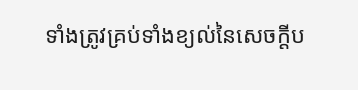ទាំងត្រូវគ្រប់ទាំងខ្យល់នៃសេចក្តីប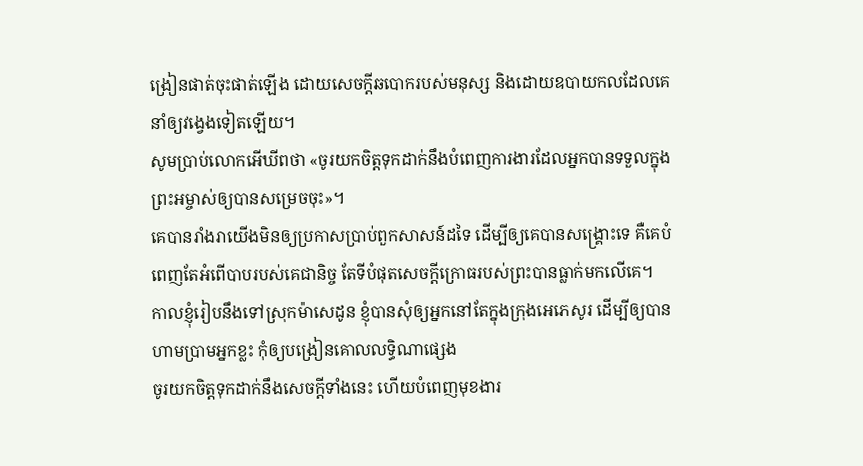ង្រៀនផាត់ចុះផាត់ឡើង ដោយសេចក្តីឆបោករបស់មនុស្ស និងដោយឧបាយកលដែលគេនាំឲ្យវង្វេងទៀតឡើយ។
សូមប្រាប់លោកអើឃីពថា «ចូរយកចិត្តទុកដាក់នឹងបំពេញការងារដែលអ្នកបានទទួលក្នុងព្រះអម្ចាស់ឲ្យបានសម្រេចចុះ»។
គេបានរាំងរាយើងមិនឲ្យប្រកាសប្រាប់ពួកសាសន៍ដទៃ ដើម្បីឲ្យគេបានសង្គ្រោះទេ គឺគេបំពេញតែអំពើបាបរបស់គេជានិច្ច តែទីបំផុតសេចក្ដីក្រោធរបស់ព្រះបានធ្លាក់មកលើគេ។
កាលខ្ញុំរៀបនឹងទៅស្រុកម៉ាសេដូន ខ្ញុំបានសុំឲ្យអ្នកនៅតែក្នុងក្រុងអេភេសូរ ដើម្បីឲ្យបានហាមប្រាមអ្នកខ្លះ កុំឲ្យបង្រៀនគោលលទ្ធិណាផ្សេង
ចូរយកចិត្តទុកដាក់នឹងសេចក្ដីទាំងនេះ ហើយបំពេញមុខងារ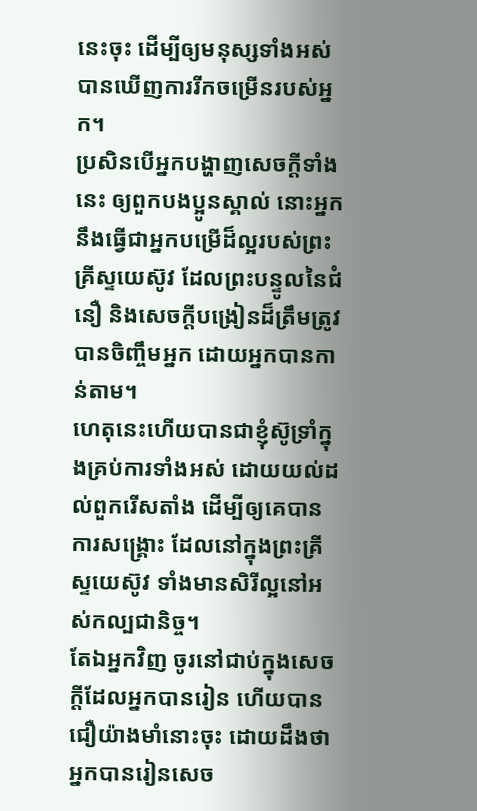នេះចុះ ដើម្បីឲ្យមនុស្សទាំងអស់បានឃើញការរីកចម្រើនរបស់អ្នក។
ប្រសិនបើអ្នកបង្ហាញសេចក្ដីទាំងនេះ ឲ្យពួកបងប្អូនស្គាល់ នោះអ្នកនឹងធ្វើជាអ្នកបម្រើដ៏ល្អរបស់ព្រះគ្រីស្ទយេស៊ូវ ដែលព្រះបន្ទូលនៃជំនឿ និងសេចក្ដីបង្រៀនដ៏ត្រឹមត្រូវបានចិញ្ចឹមអ្នក ដោយអ្នកបានកាន់តាម។
ហេតុនេះហើយបានជាខ្ញុំស៊ូទ្រាំក្នុងគ្រប់ការទាំងអស់ ដោយយល់ដល់ពួករើសតាំង ដើម្បីឲ្យគេបានការសង្គ្រោះ ដែលនៅក្នុងព្រះគ្រីស្ទយេស៊ូវ ទាំងមានសិរីល្អនៅអស់កល្បជានិច្ច។
តែឯអ្នកវិញ ចូរនៅជាប់ក្នុងសេចក្ដីដែលអ្នកបានរៀន ហើយបានជឿយ៉ាងមាំនោះចុះ ដោយដឹងថា អ្នកបានរៀនសេច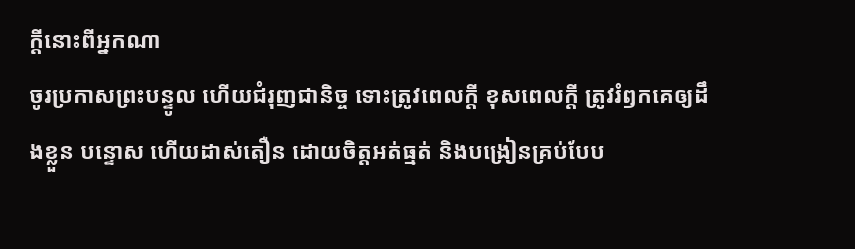ក្ដីនោះពីអ្នកណា
ចូរប្រកាសព្រះបន្ទូល ហើយជំរុញជានិច្ច ទោះត្រូវពេលក្ដី ខុសពេលក្តី ត្រូវរំឭកគេឲ្យដឹងខ្លួន បន្ទោស ហើយដាស់តឿន ដោយចិត្តអត់ធ្មត់ និងបង្រៀនគ្រប់បែប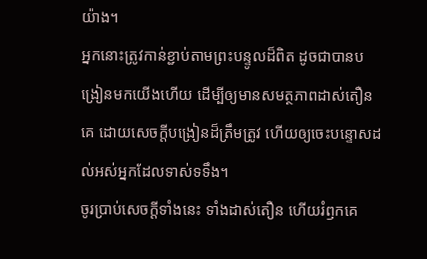យ៉ាង។
អ្នកនោះត្រូវកាន់ខ្ជាប់តាមព្រះបន្ទូលដ៏ពិត ដូចជាបានបង្រៀនមកយើងហើយ ដើម្បីឲ្យមានសមត្ថភាពដាស់តឿនគេ ដោយសេចក្ដីបង្រៀនដ៏ត្រឹមត្រូវ ហើយឲ្យចេះបន្ទោសដល់អស់អ្នកដែលទាស់ទទឹង។
ចូរប្រាប់សេចក្ដីទាំងនេះ ទាំងដាស់តឿន ហើយរំឭកគេ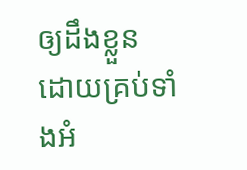ឲ្យដឹងខ្លួន ដោយគ្រប់ទាំងអំ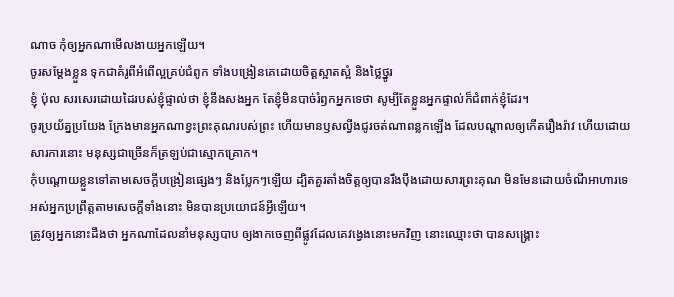ណាច កុំឲ្យអ្នកណាមើលងាយអ្នកឡើយ។
ចូរសម្តែងខ្លួន ទុកជាគំរូពីអំពើល្អគ្រប់ជំពូក ទាំងបង្រៀនគេដោយចិត្តស្អាតស្អំ និងថ្លៃថ្នូរ
ខ្ញុំ ប៉ុល សរសេរដោយដៃរបស់ខ្ញុំផ្ទាល់ថា ខ្ញុំនឹងសងអ្នក តែខ្ញុំមិនបាច់រំឭកអ្នកទេថា សូម្បីតែខ្លួនអ្នកផ្ទាល់ក៏ជំពាក់ខ្ញុំដែរ។
ចូរប្រយ័ត្នប្រយែង ក្រែងមានអ្នកណាខ្វះព្រះគុណរបស់ព្រះ ហើយមានឫសល្វីងជូរចត់ណាពន្លកឡើង ដែលបណ្ដាលឲ្យកើតរឿងរ៉ាវ ហើយដោយសារការនោះ មនុស្សជាច្រើនក៏ត្រឡប់ជាស្មោកគ្រោក។
កុំបណ្តោយខ្លួនទៅតាមសេចក្ដីបង្រៀនផ្សេងៗ និងប្លែកៗឡើយ ដ្បិតគួរតាំងចិត្តឲ្យបានរឹងប៉ឹងដោយសារព្រះគុណ មិនមែនដោយចំណីអាហារទេ អស់អ្នកប្រព្រឹត្តតាមសេចក្តីទាំងនោះ មិនបានប្រយោជន៍អ្វីឡើយ។
ត្រូវឲ្យអ្នកនោះដឹងថា អ្នកណាដែលនាំមនុស្សបាប ឲ្យងាកចេញពីផ្លូវដែលគេវង្វេងនោះមកវិញ នោះឈ្មោះថា បានសង្គ្រោះ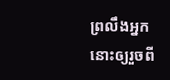ព្រលឹងអ្នកនោះឲ្យរួចពី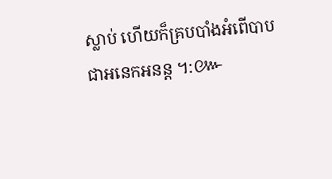ស្លាប់ ហើយក៏គ្របបាំងអំពើបាបជាអនេកអនន្ត ។:៚